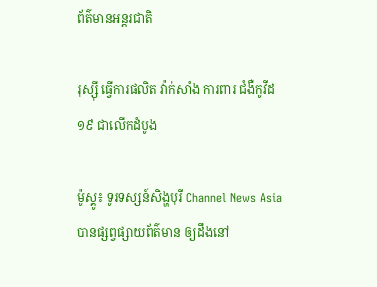ព័ត៌មានអន្តរជាតិ

រុស្ស៊ី ធ្វើការផលិត វ៉ាក់សាំង ការពារ ជំងឺកូវីដ១៩ ជាលើកដំបូង

ម៉ូស្គូ៖ ទូរទស្សន៍សិង្ហបុរី Channel News Asia បានផ្សព្វផ្សាយព័ត៌មាន ឲ្យដឹងនៅ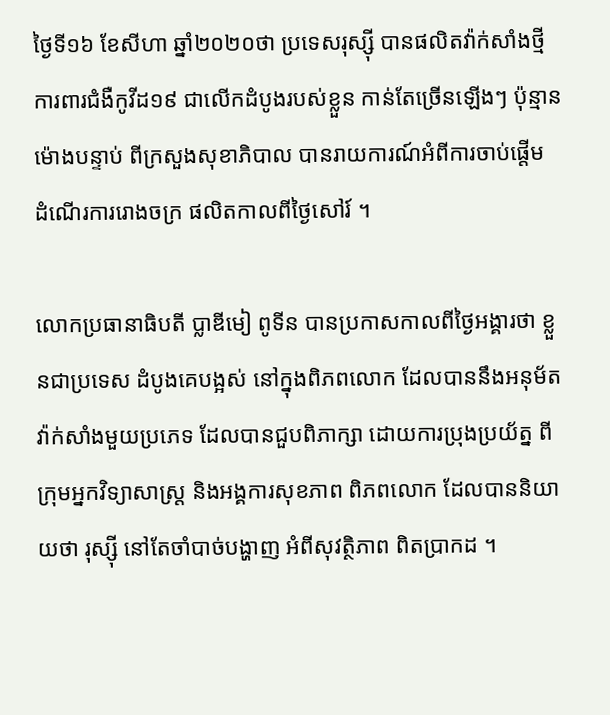ថ្ងៃទី១៦ ខែសីហា ឆ្នាំ២០២០ថា ប្រទេសរុស្ស៊ី បានផលិតវ៉ាក់សាំងថ្មី ការពារជំងឺកូវីដ១៩ ជាលើកដំបូងរបស់ខ្លួន កាន់តែច្រើនឡើងៗ ប៉ុន្មានម៉ោងបន្ទាប់ ពីក្រសួងសុខាភិបាល បានរាយការណ៍អំពីការចាប់ផ្តើម ដំណើរការរោងចក្រ ផលិតកាលពីថ្ងៃសៅរ៍ ។

លោកប្រធានាធិបតី ប្លាឌីមៀ ពូទីន បានប្រកាសកាលពីថ្ងៃអង្គារថា ខ្លួនជាប្រទេស ដំបូងគេបង្អស់ នៅក្នុងពិភពលោក ដែលបាននឹងអនុម័ត វ៉ាក់សាំងមួយប្រភេទ ដែលបានជួបពិភាក្សា ដោយការប្រុងប្រយ័ត្ន ពីក្រុមអ្នកវិទ្យាសាស្ត្រ និងអង្គការសុខភាព ពិភពលោក ដែលបាននិយាយថា រុស្ស៊ី នៅតែចាំបាច់បង្ហាញ អំពីសុវត្ថិភាព ពិតប្រាកដ ។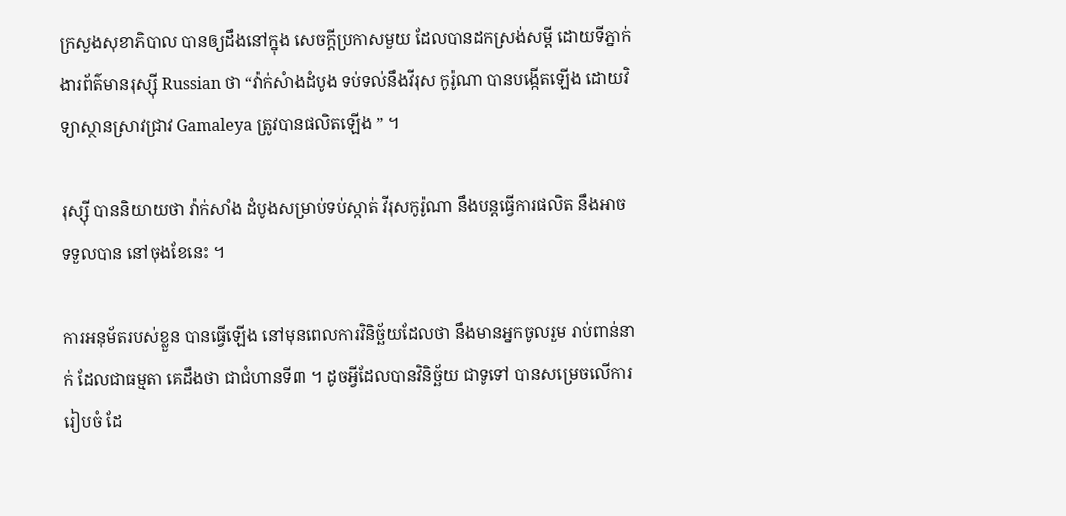ក្រសួងសុខាភិបាល បានឲ្យដឹងនៅក្នុង សេចក្តីប្រកាសមួយ ដែលបានដកស្រង់សម្តី ដោយទីភ្នាក់ងារព័ត៌មានរុស្ស៊ី Russian ថា “វ៉ាក់សំាងដំបូង ទប់ទល់នឹងវីរុស កូរ៉ូណា បានបង្កើតឡើង ដោយវិទ្យាស្ថានស្រាវជ្រាវ Gamaleya ត្រូវបានផលិតឡើង ” ។

រុស្ស៊ី បាននិយាយថា វ៉ាក់សាំង ដំបូងសម្រាប់ទប់ស្កាត់ វីរុសកូរ៉ូណា នឹងបន្តធ្វើការផលិត នឹងអាចទទួលបាន នៅចុងខែនេះ ។

ការអនុម័តរបស់ខ្លួន បានធ្វើឡើង នៅមុនពេលការវិនិច្ឆ័យដែលថា នឹងមានអ្នកចូលរួម រាប់ពាន់នាក់ ដែលជាធម្មតា គេដឹងថា ជាជំហានទី៣ ។ ដូចអ្វីដែលបានវិនិច្ឆ័យ ជាទូទៅ បានសម្រេចលើការរៀបចំ ដែ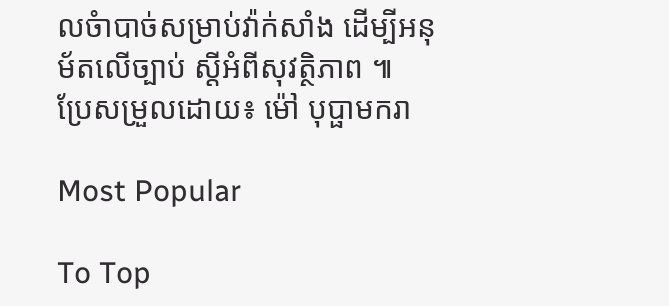លចំាបាច់សម្រាប់វ៉ាក់សាំង ដើម្បីអនុម័តលើច្បាប់ ស្តីអំពីសុវត្ថិភាព ៕
ប្រែសម្រួលដោយ៖ ម៉ៅ បុប្ផាមករា

Most Popular

To Top